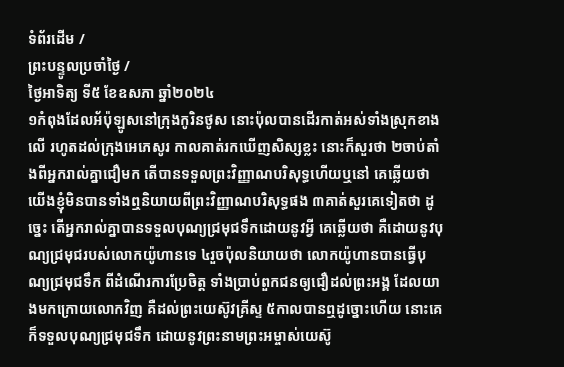ទំព័រដើម /
ព្រះបន្ទូលប្រចាំថ្ងៃ /
ថ្ងៃអាទិត្យ ទី៥ ខែឧសភា ឆ្នាំ២០២៤
១កំពុងដែលអ័ប៉ុឡូសនៅក្រុងកូរិនថូស នោះប៉ុលបានដើរកាត់អស់ទាំងស្រុកខាងលើ រហូតដល់ក្រុងអេភេសូរ កាលគាត់រកឃើញសិស្សខ្លះ នោះក៏សួរថា ២ចាប់តាំងពីអ្នករាល់គ្នាជឿមក តើបានទទួលព្រះវិញ្ញាណបរិសុទ្ធហើយឬនៅ គេឆ្លើយថា យើងខ្ញុំមិនបានទាំងឮនិយាយពីព្រះវិញ្ញាណបរិសុទ្ធផង ៣គាត់សួរគេទៀតថា ដូច្នេះ តើអ្នករាល់គ្នាបានទទួលបុណ្យជ្រមុជទឹកដោយនូវអ្វី គេឆ្លើយថា គឺដោយនូវបុណ្យជ្រមុជរបស់លោកយ៉ូហានទេ ៤រួចប៉ុលនិយាយថា លោកយ៉ូហានបានធ្វើបុណ្យជ្រមុជទឹក ពីដំណើរការប្រែចិត្ត ទាំងប្រាប់ពួកជនឲ្យជឿដល់ព្រះអង្គ ដែលយាងមកក្រោយលោកវិញ គឺដល់ព្រះយេស៊ូវគ្រីស្ទ ៥កាលបានឮដូច្នោះហើយ នោះគេក៏ទទួលបុណ្យជ្រមុជទឹក ដោយនូវព្រះនាមព្រះអម្ចាស់យេស៊ូ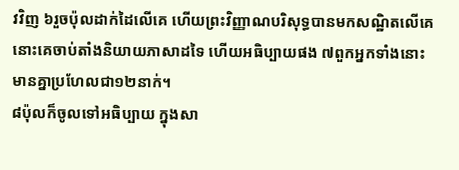វវិញ ៦រួចប៉ុលដាក់ដៃលើគេ ហើយព្រះវិញ្ញាណបរិសុទ្ធបានមកសណ្ឋិតលើគេ នោះគេចាប់តាំងនិយាយភាសាដទៃ ហើយអធិប្បាយផង ៧ពួកអ្នកទាំងនោះមានគ្នាប្រហែលជា១២នាក់។
៨ប៉ុលក៏ចូលទៅអធិប្បាយ ក្នុងសា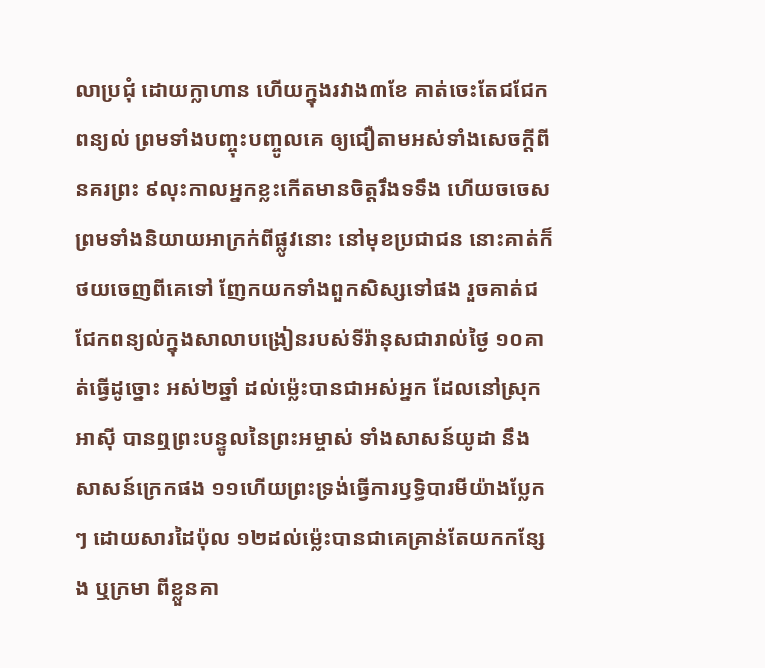លាប្រជុំ ដោយក្លាហាន ហើយក្នុងរវាង៣ខែ គាត់ចេះតែជជែកពន្យល់ ព្រមទាំងបញ្ចុះបញ្ចូលគេ ឲ្យជឿតាមអស់ទាំងសេចក្ដីពីនគរព្រះ ៩លុះកាលអ្នកខ្លះកើតមានចិត្តរឹងទទឹង ហើយចចេស ព្រមទាំងនិយាយអាក្រក់ពីផ្លូវនោះ នៅមុខប្រជាជន នោះគាត់ក៏ថយចេញពីគេទៅ ញែកយកទាំងពួកសិស្សទៅផង រួចគាត់ជជែកពន្យល់ក្នុងសាលាបង្រៀនរបស់ទីរ៉ានុសជារាល់ថ្ងៃ ១០គាត់ធ្វើដូច្នោះ អស់២ឆ្នាំ ដល់ម៉្លេះបានជាអស់អ្នក ដែលនៅស្រុកអាស៊ី បានឮព្រះបន្ទូលនៃព្រះអម្ចាស់ ទាំងសាសន៍យូដា នឹងសាសន៍ក្រេកផង ១១ហើយព្រះទ្រង់ធ្វើការឫទ្ធិបារមីយ៉ាងប្លែកៗ ដោយសារដៃប៉ុល ១២ដល់ម៉្លេះបានជាគេគ្រាន់តែយកកន្សែង ឬក្រមា ពីខ្លួនគា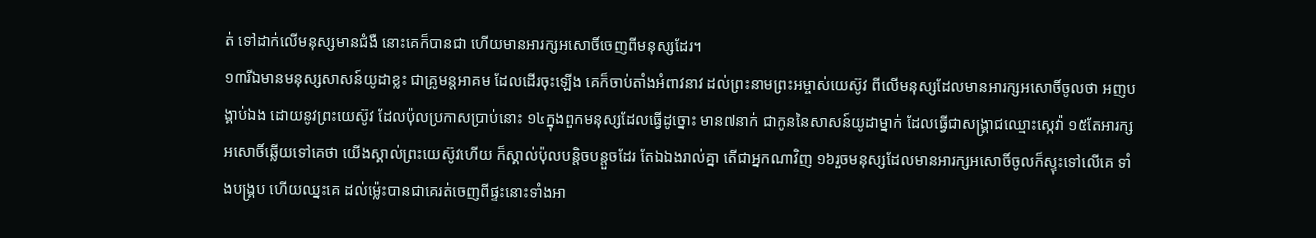ត់ ទៅដាក់លើមនុស្សមានជំងឺ នោះគេក៏បានជា ហើយមានអារក្សអសោចិ៍ចេញពីមនុស្សដែរ។
១៣រីឯមានមនុស្សសាសន៍យូដាខ្លះ ជាគ្រូមន្តអាគម ដែលដើរចុះឡើង គេក៏ចាប់តាំងអំពាវនាវ ដល់ព្រះនាមព្រះអម្ចាស់យេស៊ូវ ពីលើមនុស្សដែលមានអារក្សអសោចិ៍ចូលថា អញបង្គាប់ឯង ដោយនូវព្រះយេស៊ូវ ដែលប៉ុលប្រកាសប្រាប់នោះ ១៤ក្នុងពួកមនុស្សដែលធ្វើដូច្នោះ មាន៧នាក់ ជាកូននៃសាសន៍យូដាម្នាក់ ដែលធ្វើជាសង្គ្រាជឈ្មោះស្កេវ៉ា ១៥តែអារក្សអសោចិ៍ឆ្លើយទៅគេថា យើងស្គាល់ព្រះយេស៊ូវហើយ ក៏ស្គាល់ប៉ុលបន្តិចបន្តួចដែរ តែឯឯងរាល់គ្នា តើជាអ្នកណាវិញ ១៦រួចមនុស្សដែលមានអារក្សអសោចិ៍ចូលក៏ស្ទុះទៅលើគេ ទាំងបង្គ្រប ហើយឈ្នះគេ ដល់ម៉្លេះបានជាគេរត់ចេញពីផ្ទះនោះទាំងអា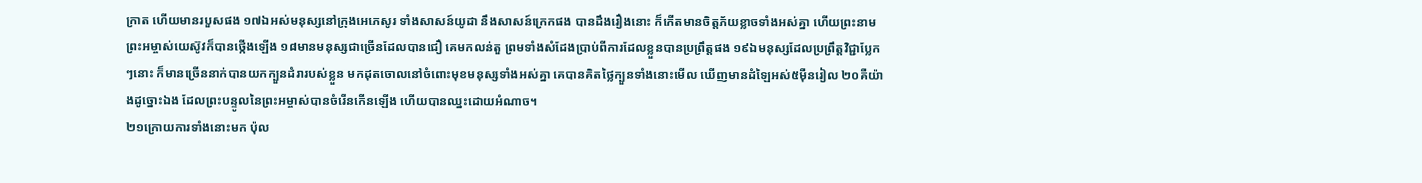ក្រាត ហើយមានរបួសផង ១៧ឯអស់មនុស្សនៅក្រុងអេភេសូរ ទាំងសាសន៍យូដា នឹងសាសន៍ក្រេកផង បានដឹងរឿងនោះ ក៏កើតមានចិត្តភ័យខ្លាចទាំងអស់គ្នា ហើយព្រះនាមព្រះអម្ចាស់យេស៊ូវក៏បានថ្កើងឡើង ១៨មានមនុស្សជាច្រើនដែលបានជឿ គេមកលន់តួ ព្រមទាំងសំដែងប្រាប់ពីការដែលខ្លួនបានប្រព្រឹត្តផង ១៩ឯមនុស្សដែលប្រព្រឹត្តវិជ្ជាប្លែកៗនោះ ក៏មានច្រើននាក់បានយកក្បួនដំរារបស់ខ្លួន មកដុតចោលនៅចំពោះមុខមនុស្សទាំងអស់គ្នា គេបានគិតថ្លៃក្បួនទាំងនោះមើល ឃើញមានដំឡៃអស់៥ម៉ឺនរៀល ២០គឺយ៉ាងដូច្នោះឯង ដែលព្រះបន្ទូលនៃព្រះអម្ចាស់បានចំរើនកើនឡើង ហើយបានឈ្នះដោយអំណាច។
២១ក្រោយការទាំងនោះមក ប៉ុល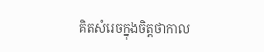គិតសំរេចក្នុងចិត្តថាកាល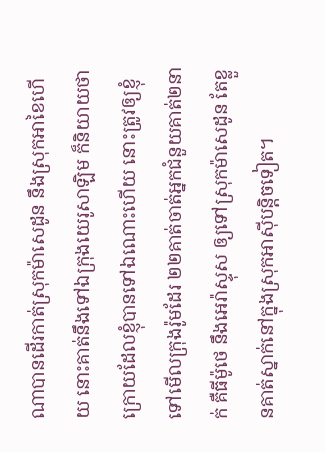ណាបានដើរកាត់ស្រុកម៉ាសេដូន នឹងស្រុកអាខៃហើយ នោះគាត់នឹងទៅឯក្រុងយេរូសាឡិម ក៏និយាយថា ក្រោយដែលខ្ញុំបានទៅឯណោះហើយ នោះត្រូវឲ្យខ្ញុំទៅមើលក្រុងរ៉ូមដែរ ២២គាត់ចាត់អ្នកជំនួយគាត់២នាក់ គឺធីម៉ូថេ នឹងអេរ៉ាស្ទុស ឲ្យទៅស្រុកម៉ាសេដូន តែខ្លួនគាត់ស្នាក់នៅក្នុងស្រុកអាស៊ីបន្តិចទៀត។